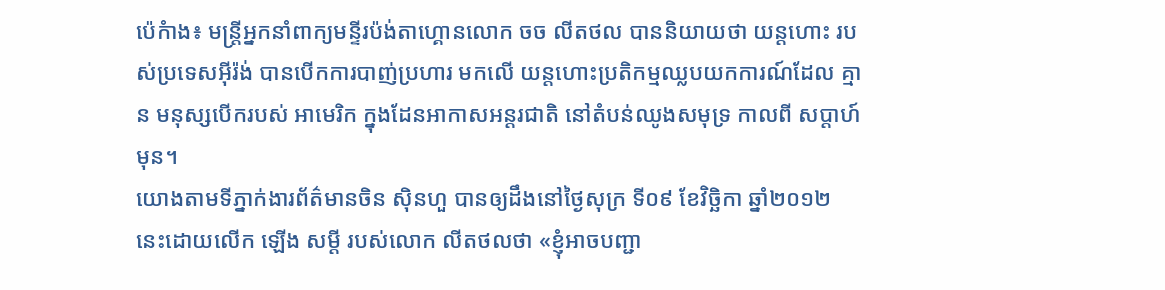ប៉េកំាង៖ មន្រ្តីអ្នកនាំពាក្យមន្ទីរប៉ង់តាហ្គោនលោក ចច លីតថល បាននិយាយថា យន្តហោះ របស់ប្រទេសអ៊ីរ៉ង់ បានបើកការបាញ់ប្រហារ មកលើ យន្តហោះប្រតិកម្មឈ្លបយកការណ៍ដែល គ្មាន មនុស្សបើករបស់ អាមេរិក ក្នុងដែនអាកាសអន្តរជាតិ នៅតំបន់ឈូងសមុទ្រ កាលពី សប្តាហ៍មុន។
យោងតាមទីភ្នាក់ងារព័ត៌មានចិន ស៊ិនហួ បានឲ្យដឹងនៅថ្ងៃសុក្រ ទី០៩ ខែវិច្ឆិកា ឆ្នាំ២០១២ នេះដោយលើក ឡើង សម្តី របស់លោក លីតថលថា «ខ្ញុំអាចបញ្ជា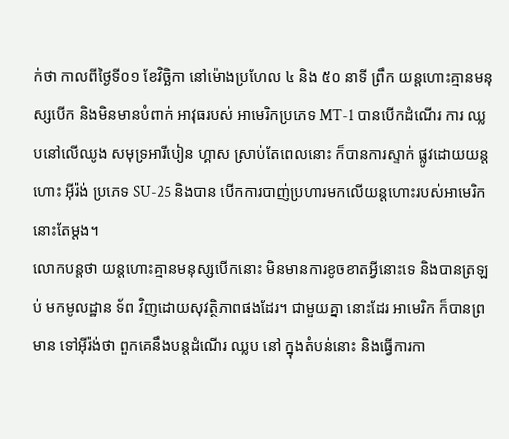ក់ថា កាលពីថ្ងៃទី០១ ខែវិច្ឆិកា នៅម៉ោងប្រហែល ៤ និង ៥០ នាទី ព្រឹក យន្តហោះគ្មានមនុស្សបើក និងមិនមានបំពាក់ អាវុធរបស់ អាមេរិកប្រភេទ MT-1 បានបើកដំណើរ ការ ឈ្លបនៅលើឈូង សមុទ្រអារីបៀន ហ្គាស ស្រាប់តែពេលនោះ ក៏បានការស្ទាក់ ផ្លូវដោយយន្តហោះ អ៊ីរ៉ង់ ប្រភេទ SU-25 និងបាន បើកការបាញ់ប្រហារមកលើយន្តហោះរបស់អាមេរិកនោះតែម្តង។
លោកបន្តថា យន្តហោះគ្មានមនុស្សបើកនោះ មិនមានការខូចខាតអ្វីនោះទេ និងបានត្រឡប់ មកមូលដ្ឋាន ទ័ព វិញដោយសុវត្ថិភាពផងដែរ។ ជាមួយគ្នា នោះដែរ អាមេរិក ក៏បានព្រមាន ទៅអ៊ីរ៉ង់ថា ពួកគេនឹងបន្តដំណើរ ឈ្លប នៅ ក្នុងតំបន់នោះ និងធ្វើការកា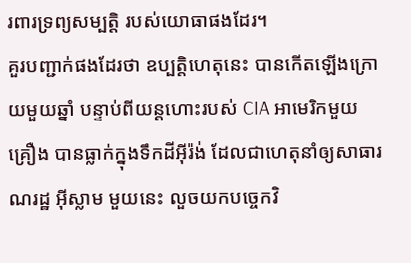រពារទ្រព្យសម្បត្តិ របស់យោធាផងដែរ។
គួរបញ្ជាក់ផងដែរថា ឧប្បតិ្តហេតុនេះ បានកើតឡើងក្រោយមួយឆ្នាំ បន្ទាប់ពីយន្តហោះរបស់ CIA អាមេរិកមួយ គ្រឿង បានធ្លាក់ក្នុងទឹកដីអ៊ីរ៉ង់ ដែលជាហេតុនាំឲ្យសាធារណរដ្ឋ អ៊ីស្លាម មួយនេះ លួចយកបច្ចេកវិ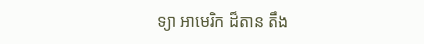ទ្យា អាមេរិក ដ៏តាន តឹង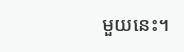មួយនេះ។